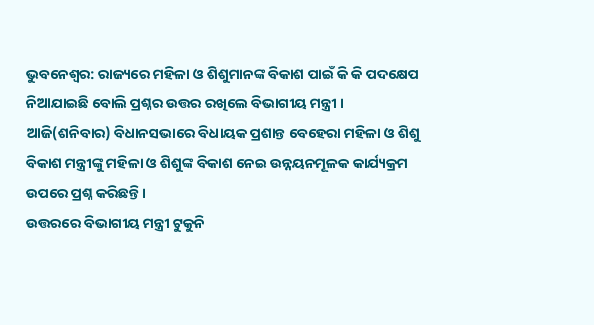ଭୁବନେଶ୍ୱର: ରାଜ୍ୟରେ ମହିଳା ଓ ଶିଶୁମାନଙ୍କ ବିକାଶ ପାଇଁ କି କି ପଦକ୍ଷେପ ନିଆଯାଇଛି ବୋଲି ପ୍ରଶ୍ନର ଉତ୍ତର ରଖିଲେ ବିଭାଗୀୟ ମନ୍ତ୍ରୀ । ଆଜି(ଶନିବାର) ବିଧାନସଭାରେ ବିଧାୟକ ପ୍ରଶାନ୍ତ ବେହେରା ମହିଳା ଓ ଶିଶୁ ବିକାଶ ମନ୍ତ୍ରୀଙ୍କୁ ମହିଳା ଓ ଶିଶୁଙ୍କ ବିକାଶ ନେଇ ଉନ୍ନୟନମୂଳକ କାର୍ଯ୍ୟକ୍ରମ ଉପରେ ପ୍ରଶ୍ନ କରିଛନ୍ତି ।
ଉତ୍ତରରେ ବିଭାଗୀୟ ମନ୍ତ୍ରୀ ଟୁକୁନି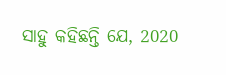ସାହୁ କହିଛନ୍ତି ଯେ, 2020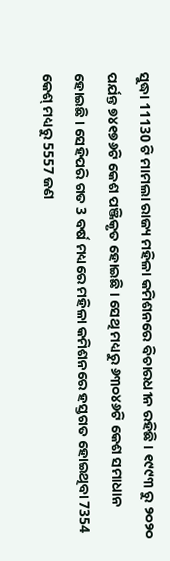ସୁଦ୍ଧା 11130 ଟି ମାମଲା ରାଜ୍ୟ ମହିଳା କମିଶନରେ ବିଚାରଧୀନ ରହିଛି । ୧୯୯୩ ରୁ ୨୦୨୦ ପର୍ଯନ୍ତ ୭୪୧୭୬ଟି କେଶ ପଞ୍ଜିକୃତ ହୋଇଛି । ସେଥି ମଧ୍ୟରୁ ୬୩୦୪୬ଟି କେଶ ସମାଧାନ ହୋଇଛି । ସେହିପରି ଗତ 3 ବର୍ଷ ମଧ୍ୟରେ ମହିଳା କମିଶନରେ ହସ୍ତଗତ ହୋଇଥିବା 7354 କେଶ୍ ମଧ୍ୟରୁ 5557 ଜଣ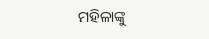ମହିଳାଙ୍କୁ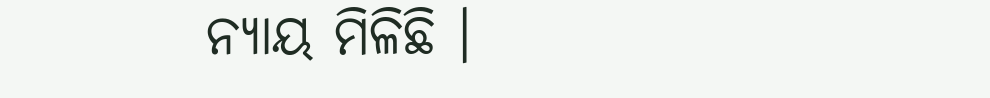ନ୍ୟାୟ ମିଳିଛି ।